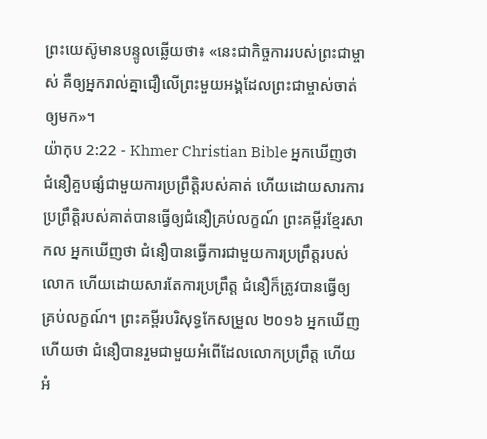ព្រះយេស៊ូមានបន្ទូលឆ្លើយថា៖ «នេះជាកិច្ចការរបស់ព្រះជាម្ចាស់ គឺឲ្យអ្នករាល់គ្នាជឿលើព្រះមួយអង្គដែលព្រះជាម្ចាស់ចាត់ឲ្យមក»។
យ៉ាកុប 2:22 - Khmer Christian Bible អ្នកឃើញថា ជំនឿគួបផ្សំជាមួយការប្រព្រឹត្ដិរបស់គាត់ ហើយដោយសារការប្រព្រឹត្ដិរបស់គាត់បានធ្វើឲ្យជំនឿគ្រប់លក្ខណ៍ ព្រះគម្ពីរខ្មែរសាកល អ្នកឃើញថា ជំនឿបានធ្វើការជាមួយការប្រព្រឹត្តរបស់លោក ហើយដោយសារតែការប្រព្រឹត្ត ជំនឿក៏ត្រូវបានធ្វើឲ្យគ្រប់លក្ខណ៍។ ព្រះគម្ពីរបរិសុទ្ធកែសម្រួល ២០១៦ អ្នកឃើញហើយថា ជំនឿបានរួមជាមួយអំពើដែលលោកប្រព្រឹត្ត ហើយអំ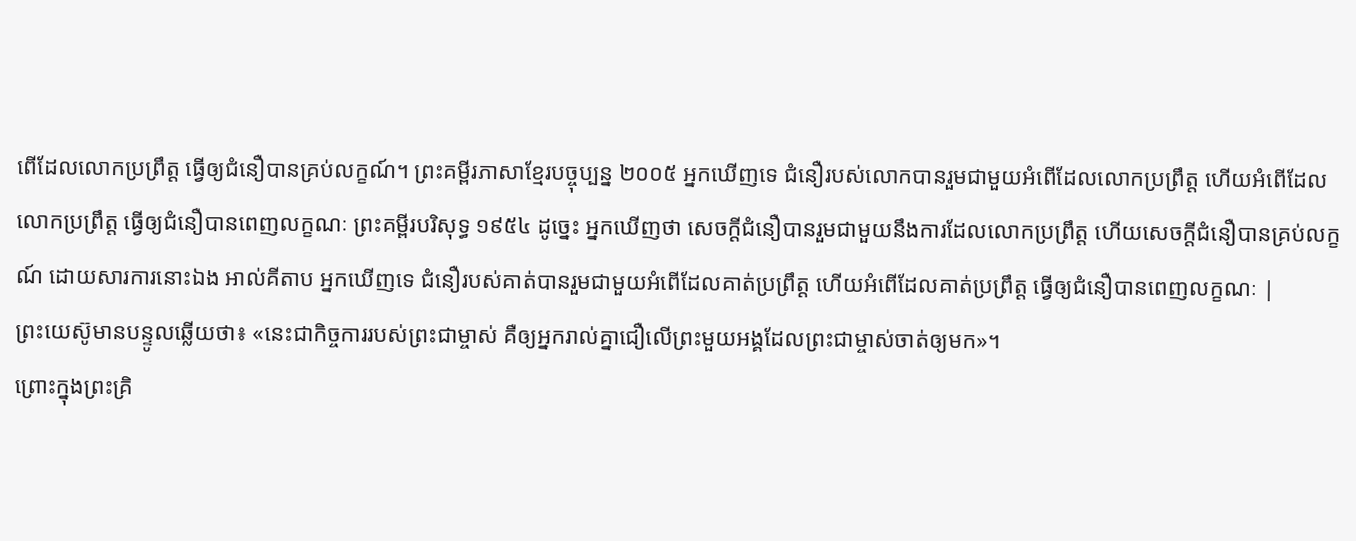ពើដែលលោកប្រព្រឹត្ត ធ្វើឲ្យជំនឿបានគ្រប់លក្ខណ៍។ ព្រះគម្ពីរភាសាខ្មែរបច្ចុប្បន្ន ២០០៥ អ្នកឃើញទេ ជំនឿរបស់លោកបានរួមជាមួយអំពើដែលលោកប្រព្រឹត្ត ហើយអំពើដែលលោកប្រព្រឹត្ត ធ្វើឲ្យជំនឿបានពេញលក្ខណៈ ព្រះគម្ពីរបរិសុទ្ធ ១៩៥៤ ដូច្នេះ អ្នកឃើញថា សេចក្ដីជំនឿបានរួមជាមួយនឹងការដែលលោកប្រព្រឹត្ត ហើយសេចក្ដីជំនឿបានគ្រប់លក្ខណ៍ ដោយសារការនោះឯង អាល់គីតាប អ្នកឃើញទេ ជំនឿរបស់គាត់បានរួមជាមួយអំពើដែលគាត់ប្រព្រឹត្ដ ហើយអំពើដែលគាត់ប្រព្រឹត្ដ ធ្វើឲ្យជំនឿបានពេញលក្ខណៈ |
ព្រះយេស៊ូមានបន្ទូលឆ្លើយថា៖ «នេះជាកិច្ចការរបស់ព្រះជាម្ចាស់ គឺឲ្យអ្នករាល់គ្នាជឿលើព្រះមួយអង្គដែលព្រះជាម្ចាស់ចាត់ឲ្យមក»។
ព្រោះក្នុងព្រះគ្រិ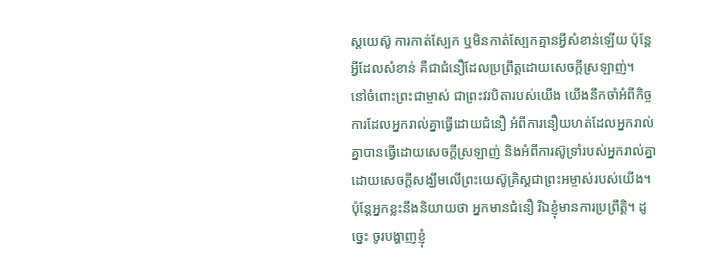ស្ដយេស៊ូ ការកាត់ស្បែក ឬមិនកាត់ស្បែកគ្មានអ្វីសំខាន់ឡើយ ប៉ុន្តែអ្វីដែលសំខាន់ គឺជាជំនឿដែលប្រពឹ្រត្ដដោយសេចក្ដីស្រឡាញ់។
នៅចំពោះព្រះជាម្ចាស់ ជាព្រះវរបិតារបស់យើង យើងនឹកចាំអំពីកិច្ចការដែលអ្នករាល់គ្នាធ្វើដោយជំនឿ អំពីការនឿយហត់ដែលអ្នករាល់គ្នាបានធ្វើដោយសេចក្ដីស្រឡាញ់ និងអំពីការស៊ូទ្រាំរបស់អ្នករាល់គ្នាដោយសេចក្ដីសង្ឃឹមលើព្រះយេស៊ូគ្រិស្ដជាព្រះអម្ចាស់របស់យើង។
ប៉ុន្ដែអ្នកខ្លះនឹងនិយាយថា អ្នកមានជំនឿ រីឯខ្ញុំមានការប្រព្រឹត្ដិ។ ដូច្នេះ ចូរបង្ហាញខ្ញុំ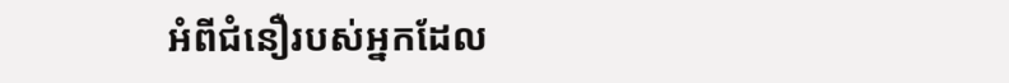អំពីជំនឿរបស់អ្នកដែល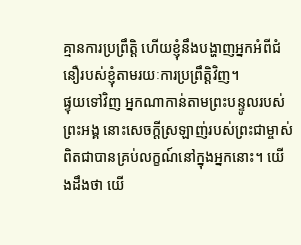គ្មានការប្រព្រឹត្ដិ ហើយខ្ញុំនឹងបង្ហាញអ្នកអំពីជំនឿរបស់ខ្ញុំតាមរយៈការប្រព្រឹត្ដិវិញ។
ផ្ទុយទៅវិញ អ្នកណាកាន់តាមព្រះបន្ទូលរបស់ព្រះអង្គ នោះសេចក្ដីស្រឡាញ់របស់ព្រះជាម្ចាស់ ពិតជាបានគ្រប់លក្ខណ៍នៅក្នុងអ្នកនោះ។ យើងដឹងថា យើ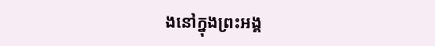ងនៅក្នុងព្រះអង្គ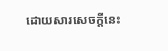ដោយសារសេចក្ដីនេះ